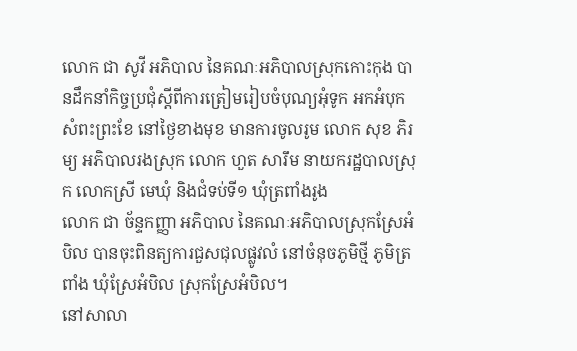លោក ជា សូវី អភិបាល នៃគណៈអភិបាលស្រុកកោះកុង បានដឹកនាំកិច្ចប្រជុំស្តីពីការត្រៀមរៀបចំបុណ្យអុំទូក អកអំបុក សំពះព្រះខែ នៅថ្ងៃខាងមុខ មានការចូលរូម លោក សុខ ភិរម្យ អភិបាលរងស្រុក លោក ហួត សារឹម នាយករដ្ឋបាលស្រុក លោកស្រី មេឃុំ និងជំទប់ទី១ ឃុំត្រពាំងរូង
លោក ជា ច័ន្ទកញ្ញា អភិបាល នៃគណៈអភិបាលស្រុកស្រែអំបិល បានចុះពិនត្យការជួសជុលផ្លូវលំ នៅចំនុចភូមិថ្មី ភូមិត្រពាំង ឃុំស្រែអំបិល ស្រុកស្រែអំបិល។
នៅសាលា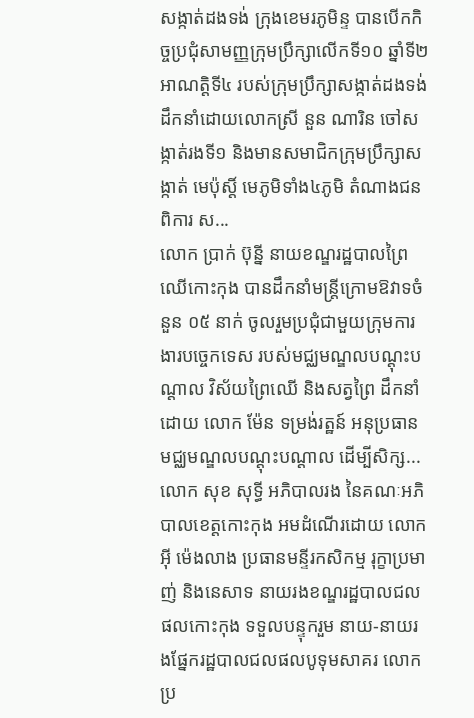សង្កាត់ដងទង់ ក្រុងខេមរភូមិន្ទ បានបើកកិច្ចប្រជុំសាមញ្ញក្រុមប្រឹក្សាលើកទី១០ ឆ្នាំទី២ អាណត្តិទី៤ របស់ក្រុមប្រឹក្សាសង្កាត់ដងទង់ ដឹកនាំដោយលោកស្រី នួន ណារិន ចៅសង្កាត់រងទី១ និងមានសមាជិកក្រុមប្រឹក្សាសង្កាត់ មេប៉ុស្តិ៍ មេភូមិទាំង៤ភូមិ តំណាងជនពិការ ស...
លោក ប្រាក់ ប៊ុន្នី នាយខណ្ឌរដ្ឋបាលព្រៃឈើកោះកុង បានដឹកនាំមន្ត្រីក្រោមឱវាទចំនួន ០៥ នាក់ ចូលរួមប្រជុំជាមួយក្រុមការងារបច្ចេកទេស របស់មជ្ឈមណ្ឌលបណ្ដុះបណ្ដាល វិស័យព្រៃឈើ និងសត្វព្រៃ ដឹកនាំដោយ លោក ម៉ែន ទម្រង់រត្ឋន៍ អនុប្រធានមជ្ឈមណ្ឌលបណ្ដុះបណ្ដាល ដើម្បីសិក្ស...
លោក សុខ សុទ្ធី អភិបាលរង នៃគណៈអភិបាលខេត្តកោះកុង អមដំណើរដោយ លោក អុី ម៉េងលាង ប្រធានមន្ទីរកសិកម្ម រុក្ខាប្រមាញ់ និងនេសាទ នាយរងខណ្ឌរដ្ឋបាលជលផលកោះកុង ទទួលបន្ទុករួម នាយ-នាយរងផ្នែករដ្ឋបាលជលផលបូទុមសាគរ លោកប្រ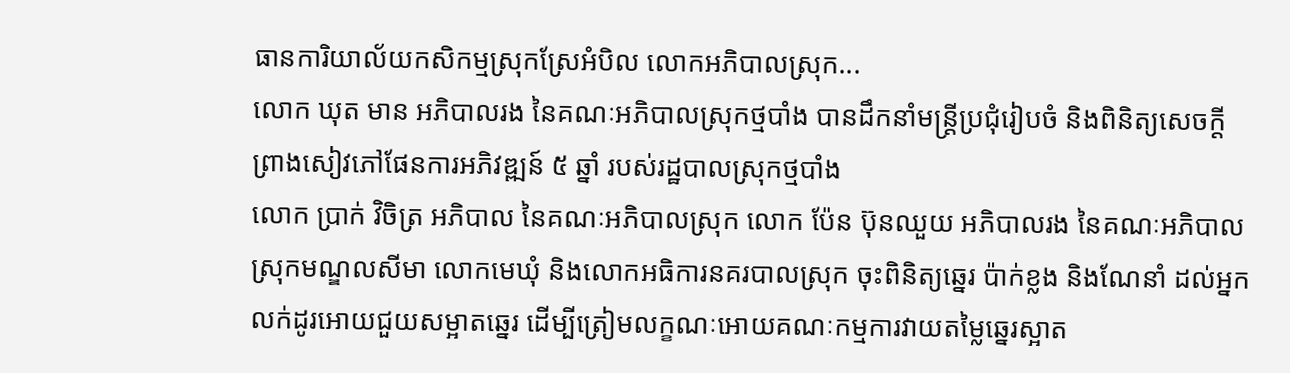ធានការិយាល័យកសិកម្មស្រុកស្រែអំបិល លោកអភិបាលស្រុក...
លោក ឃុត មាន អភិបាលរង នៃគណៈអភិបាលស្រុកថ្មបាំង បានដឹកនាំមន្រ្តីប្រជុំរៀបចំ និងពិនិត្យសេចក្តីព្រាងសៀវភៅផែនការអភិវឌ្ឍន៍ ៥ ឆ្នាំ របស់រដ្ឋបាលស្រុកថ្មបាំង
លោក ប្រាក់ វិចិត្រ អភិបាល នៃគណៈអភិបាលស្រុក លោក ប៉ែន ប៊ុនឈួយ អភិបាលរង នៃគណៈអភិបាលស្រុកមណ្ឌលសីមា លោកមេឃុំ និងលោកអធិការនគរបាលស្រុក ចុះពិនិត្យឆ្នេរ ប៉ាក់ខ្លង និងណែនាំ ដល់អ្នកលក់ដូរអោយជួយសម្អាតឆ្នេរ ដើម្បីត្រៀមលក្ខណៈអោយគណៈកម្មការវាយតម្លៃឆ្នេរស្អាត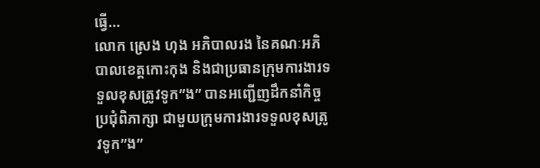ធ្វើ...
លោក ស្រេង ហុង អភិបាលរង នៃគណៈអភិបាលខេត្តកោះកុង និងជាប្រធានក្រុមការងារទទួលខុសត្រូវទូក”ង” បានអញ្ជើញដឹកនាំកិច្ចប្រជុំពិភាក្សា ជាមួយក្រុមការងារទទួលខុសត្រូវទូក”ង”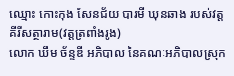ឈ្មោះ កោះកុង សែនជ័យ បារមី ឃុនឆាង របស់វត្តគីរីសត្ថារាម(វត្តត្រពាំងរូង)
លោក ឃឹម ច័ន្ទឌី អភិបាល នៃគណៈអភិបាលស្រុក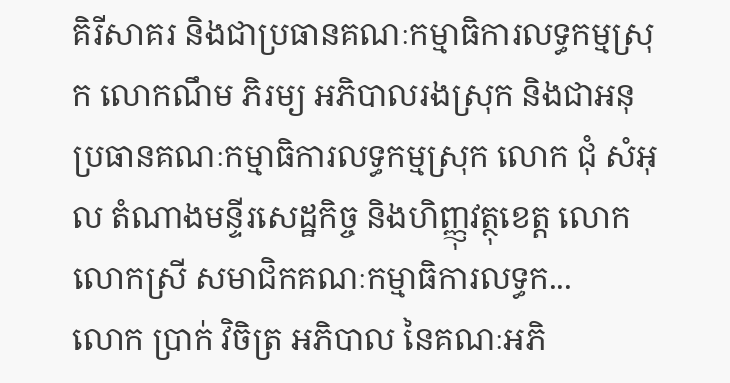គិរីសាគរ និងជាប្រធានគណៈកម្មាធិការលទ្ធកម្មស្រុក លោកណឹម ភិរម្យ អភិបាលរងស្រុក និងជាអនុប្រធានគណៈកម្មាធិការលទ្ធកម្មស្រុក លោក ជុំ សំអុល តំណាងមន្ទីរសេដ្ឋកិច្ច និងហិញ្ញុវត្ថុខេត្ត លោក លោកស្រី សមាជិកគណៈកម្មាធិការលទ្ធក...
លោក ប្រាក់ វិចិត្រ អភិបាល នៃគណៈអភិ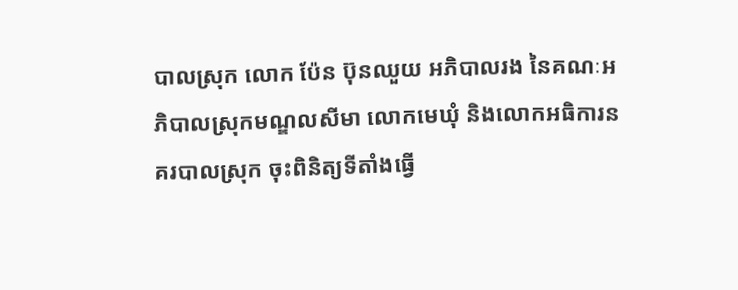បាលស្រុក លោក ប៉ែន ប៊ុនឈួយ អភិបាលរង នៃគណៈអភិបាលស្រុកមណ្ឌលសីមា លោកមេឃុំ និងលោកអធិការនគរបាលស្រុក ចុះពិនិត្យទីតាំងធ្វើ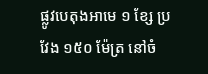ផ្លូវបេតុងអាមេ ១ ខ្សែ ប្រវែង ១៥០ ម៉ែត្រ នៅចំ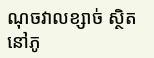ណុចវាលខ្សាច់ ស្ថិតនៅភូ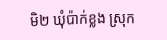មិ២ ឃុំប៉ាក់ខ្លង ស្រុក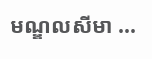មណ្ឌលសីមា ...